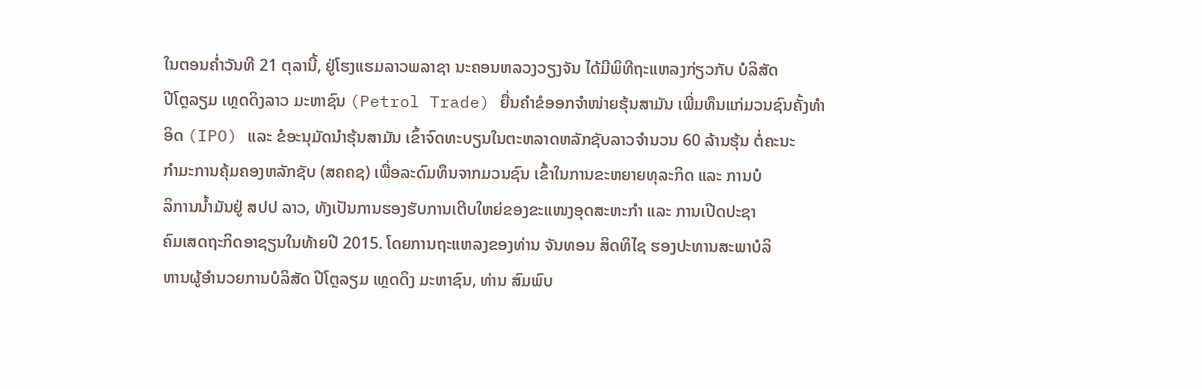ໃນຕອນຄ່ຳວັນທີ 21 ຕຸລານີ້, ຢູ່ໂຮງແຮມລາວພລາຊາ ນະຄອນຫລວງວຽງຈັນ ໄດ້ມີພິທີຖະແຫລງກ່ຽວກັບ ບໍລິສັດ
ປີໂຕຼລຽມ ເທຼດດິງລາວ ມະຫາຊົນ (Petrol Trade) ຍື່ນຄຳຂໍອອກຈຳໜ່າຍຮຸ້ນສາມັນ ເພີ່ມທຶນແກ່ມວນຊົນຄັ້ງທຳ
ອິດ (IPO) ແລະ ຂໍອະນຸມັດນຳຮຸ້ນສາມັນ ເຂົ້າຈົດທະບຽນໃນຕະຫລາດຫລັກຊັບລາວຈຳນວນ 60 ລ້ານຮຸ້ນ ຕໍ່ຄະນະ
ກຳມະການຄຸ້ມຄອງຫລັກຊັບ (ສຄຄຊ) ເພື່ອລະດົມທຶນຈາກມວນຊົນ ເຂົ້າໃນການຂະຫຍາຍທຸລະກິດ ແລະ ການບໍ
ລິການນ້ຳມັນຢູ່ ສປປ ລາວ, ທັງເປັນການຮອງຮັບການເຕີບໃຫຍ່ຂອງຂະແໜງອຸດສະຫະກຳ ແລະ ການເປີດປະຊາ
ຄົມເສດຖະກິດອາຊຽນໃນທ້າຍປີ 2015. ໂດຍການຖະແຫລງຂອງທ່ານ ຈັນທອນ ສິດທິໄຊ ຮອງປະທານສະພາບໍລິ
ຫານຜູ້ອຳນວຍການບໍລິສັດ ປີໂຕຼລຽມ ເທຼດດິງ ມະຫາຊົນ, ທ່ານ ສົມພົບ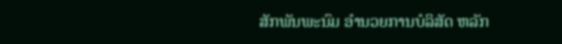ສັກພັນພະນົມ ອຳນວຍການບໍລິສັດ ຫລັກ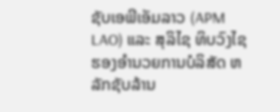ຊັບເອພີເອັມລາວ (APM LAO) ແລະ ສຸລິໄຊ ທິບວົງໄຊ ຮອງອຳນວຍການບໍລິສັດ ຫລັກຊັບລ້ານ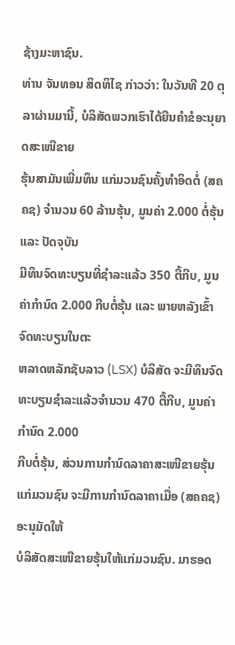ຊ້າງມະຫາຊົນ.
ທ່ານ ຈັນທອນ ສິດທິໄຊ ກ່າວວ່າ: ໃນວັນທີ 20 ຕຸລາຜ່ານມານີ້, ບໍລິສັດພວກເຮົາໄດ້ຍືນຄຳຂໍອະນຸຍາດສະເໜີຂາຍ
ຮຸ້ນສາມັນເພີ່ມທຶນ ແກ່ມວນຊົນຄັ້ງທຳອິດຕໍ່ (ສຄຄຊ) ຈຳນວນ 60 ລ້ານຮຸ້ນ, ມູນຄ່າ 2.000 ຕໍ່ຮຸ້ນ ແລະ ປັດຈຸບັນ
ມີທຶນຈົດທະບຽນທີ່ຊຳລະແລ້ວ 350 ຕື້ກີບ, ມູນຄ່າກຳນົດ 2.000 ກີບຕໍ່ຮຸ້ນ ແລະ ພາຍຫລັງເຂົ້າຈົດທະບຽນໃນຕະ
ຫລາດຫລັກຊັບລາວ (LSX) ບໍລິສັດ ຈະມີທຶນຈົດທະບຽນຊຳລະແລ້ວຈຳນວນ 470 ຕື້ກີບ, ມູນຄ່າກຳນົດ 2.000
ກີບຕໍ່ຮຸ້ນ, ສ່ວນການກຳນົດລາຄາສະເໜີຂາຍຮຸ້ນແກ່ມວນຊົນ ຈະມີການກຳນົດລາຄາເມື່ອ (ສຄຄຊ) ອະນຸມັດໃຫ້
ບໍລິສັດສະເໜີຂາຍຮຸ້ນໃຫ້ແກ່ມວນຊົນ. ມາຮອດ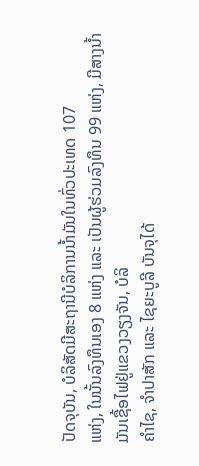ປັດຈຸບັນ, ບໍລິສັດມີສະຖານີບໍລິການນ້ຳມັນໃນທົ່ວປະເທດ 107
ແຫ່ງ, ໃນນັ້ນລົງທຶນເອງ 8 ແຫ່ງ ແລະ ເປັນຜູ້ຮ່ວມລົງທຶນ 99 ແຫ່ງ, ມີສາງນ້ຳມັນເຊື້ອໄຟຢູ່ແຂວງວຽງຈັນ, ບໍລິ
ຄຳໄຊ, ຈຳປາສັກ ແລະ ໄຊຍະບູລີ ບັນຈຸໄດ້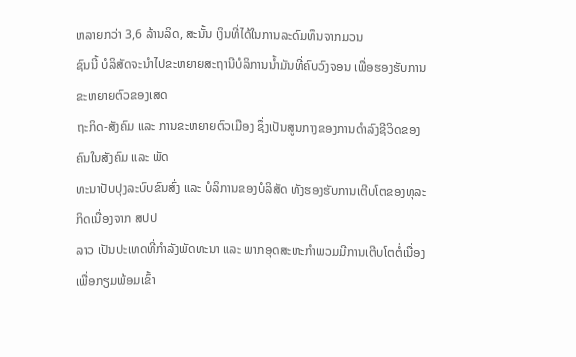ຫລາຍກວ່າ 3,6 ລ້ານລິດ, ສະນັ້ນ ເງິນທີ່ໄດ້ໃນການລະດົມທຶນຈາກມວນ
ຊົນນີ້ ບໍລິສັດຈະນຳໄປຂະຫຍາຍສະຖານີບໍລິການນ້ຳມັນທີ່ຄົບວົງຈອນ ເພື່ອຮອງຮັບການຂະຫຍາຍຕົວຂອງເສດ
ຖະກິດ-ສັງຄົມ ແລະ ການຂະຫຍາຍຕົວເມືອງ ຊຶ່ງເປັນສູນກາງຂອງການດຳລົງຊີວິດຂອງຄົນໃນສັງຄົມ ແລະ ພັດ
ທະນາປັບປຸງລະບົບຂົນສົ່ງ ແລະ ບໍລິການຂອງບໍລິສັດ ທັງຮອງຮັບການເຕີບໂຕຂອງທຸລະກິດເນື່ອງຈາກ ສປປ
ລາວ ເປັນປະເທດທີ່ກຳລັງພັດທະນາ ແລະ ພາກອຸດສະຫະກຳພວມມີການເຕີບໂຕຕໍ່ເນື່ອງ ເພື່ອກຽມພ້ອມເຂົ້າ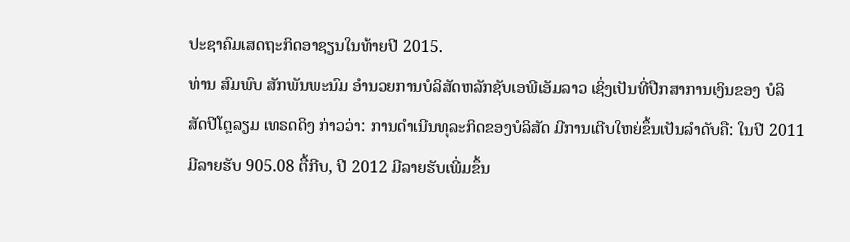ປະຊາຄົມເສດຖະກິດອາຊຽນໃນທ້າຍປີ 2015.
ທ່ານ ສົມພົບ ສັກພັນພະນົມ ອຳນວຍການບໍລິສັດຫລັກຊັບເອພີເອັມລາວ ເຊິ່ງເປັນທີ່ປືກສາການເງິນຂອງ ບໍລິ
ສັດປີໂຕຼລຽມ ເທຣດດິງ ກ່າວວ່າ: ການດຳເນີນທຸລະກິດຂອງບໍລິສັດ ມີການເຕີບໃຫຍ່ຂຶ້ນເປັນລຳດັບຄື: ໃນປີ 2011
ມີລາຍຮັບ 905.08 ຕື້ກີບ, ປີ 2012 ມີລາຍຮັບເພີ່ມຂຶ້ນ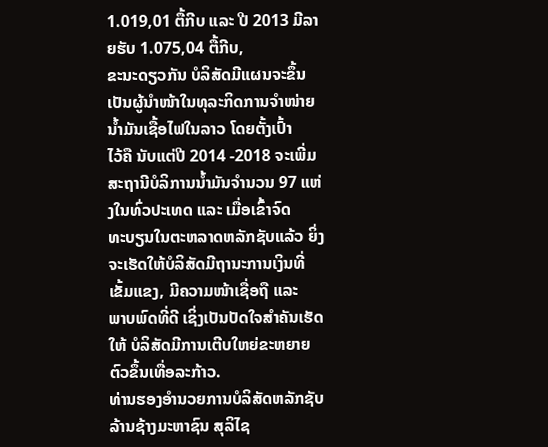1.019,01 ຕື້ກີບ ແລະ ປີ 2013 ມີລາຍຮັບ 1.075,04 ຕື້ກີບ,
ຂະນະດຽວກັນ ບໍລິສັດມີແຜນຈະຂຶ້ນເປັນຜູ້ນຳໜ້າໃນທຸລະກິດການຈຳໜ່າຍນ້ຳມັນເຊື້ອໄຟໃນລາວ ໂດຍຕັ້ງເປົ້າ
ໄວ້ຄື ນັບແຕ່ປີ 2014 -2018 ຈະເພີ່ມສະຖານີບໍລິການນ້ຳມັນຈຳນວນ 97 ແຫ່ງໃນທົ່ວປະເທດ ແລະ ເມື່ອເຂົ້າຈົດ
ທະບຽນໃນຕະຫລາດຫລັກຊັບແລ້ວ ຍິ່ງຈະເຮັດໃຫ້ບໍລິສັດມີຖານະການເງິນທີ່ເຂັ້ມແຂງ, ມີຄວາມໜ້າເຊື່ອຖື ແລະ
ພາບພົດທີ່ດີ ເຊິ່ງເປັນປັດໃຈສຳຄັນເຮັດໃຫ້ ບໍລິສັດມີການເຕີບໃຫຍ່ຂະຫຍາຍຕົວຂຶ້ນເທື່ອລະກ້າວ.
ທ່ານຮອງອຳນວຍການບໍລິສັດຫລັກຊັບລ້ານຊ້າງມະຫາຊົນ ສຸລິໄຊ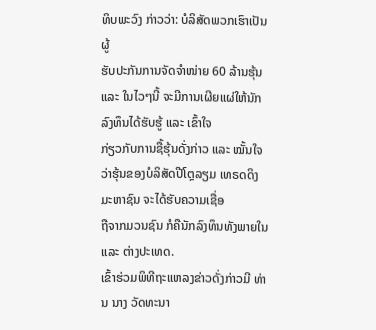ທິບພະວົງ ກ່າວວ່າ: ບໍລິສັດພວກເຮົາເປັນຜູ້
ຮັບປະກັນການຈັດຈຳໜ່າຍ 60 ລ້ານຮຸ້ນ ແລະ ໃນໄວໆນີ້ ຈະມີການເຜີຍແຜ່ໃຫ້ນັກລົງທຶນໄດ້ຮັບຮູ້ ແລະ ເຂົ້າໃຈ
ກ່ຽວກັບການຊື້ຮຸ້ນດັ່ງກ່າວ ແລະ ໝັ້ນໃຈວ່າຮຸ້ນຂອງບໍລິສັດປີໂຕຼລຽມ ເທຣດດິງ ມະຫາຊົນ ຈະໄດ້ຮັບຄວາມເຊື່ອ
ຖືຈາກມວນຊົນ ກໍຄືນັກລົງທຶນທັງພາຍໃນ ແລະ ຕ່າງປະເທດ.
ເຂົ້າຮ່ວມພິທີຖະແຫລງຂ່າວດັ່ງກ່າວມີ ທ່ານ ນາງ ວັດທະນາ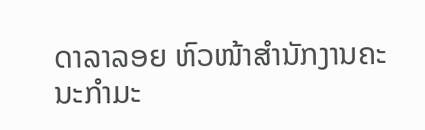ດາລາລອຍ ຫົວໜ້າສຳນັກງານຄະນະກຳມະ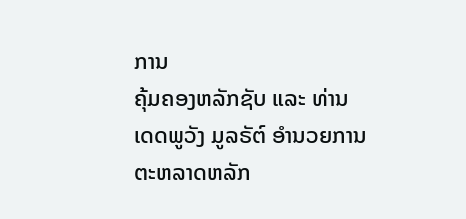ການ
ຄຸ້ມຄອງຫລັກຊັບ ແລະ ທ່ານ ເດດພູວັງ ມູລຣັຕ໌ ອຳນວຍການຕະຫລາດຫລັກ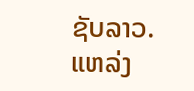ຊັບລາວ.
ແຫລ່ງ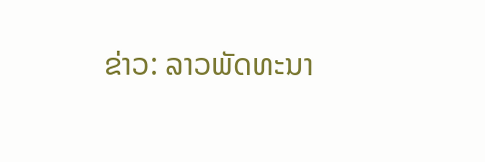ຂ່າວ: ລາວພັດທະນາ